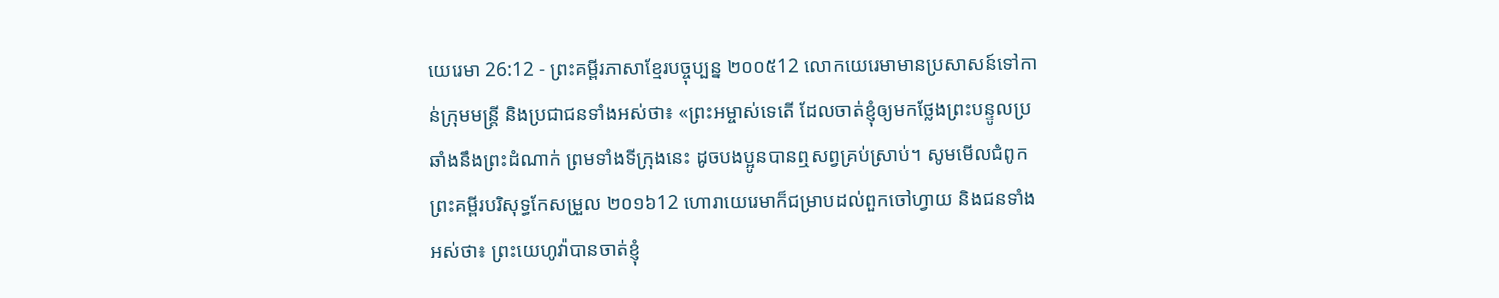យេរេមា 26:12 - ព្រះគម្ពីរភាសាខ្មែរបច្ចុប្បន្ន ២០០៥12 លោកយេរេមាមានប្រសាសន៍ទៅកាន់ក្រុមមន្ត្រី និងប្រជាជនទាំងអស់ថា៖ «ព្រះអម្ចាស់ទេតើ ដែលចាត់ខ្ញុំឲ្យមកថ្លែងព្រះបន្ទូលប្រឆាំងនឹងព្រះដំណាក់ ព្រមទាំងទីក្រុងនេះ ដូចបងប្អូនបានឮសព្វគ្រប់ស្រាប់។ សូមមើលជំពូកព្រះគម្ពីរបរិសុទ្ធកែសម្រួល ២០១៦12 ហោរាយេរេមាក៏ជម្រាបដល់ពួកចៅហ្វាយ និងជនទាំងអស់ថា៖ ព្រះយេហូវ៉ាបានចាត់ខ្ញុំ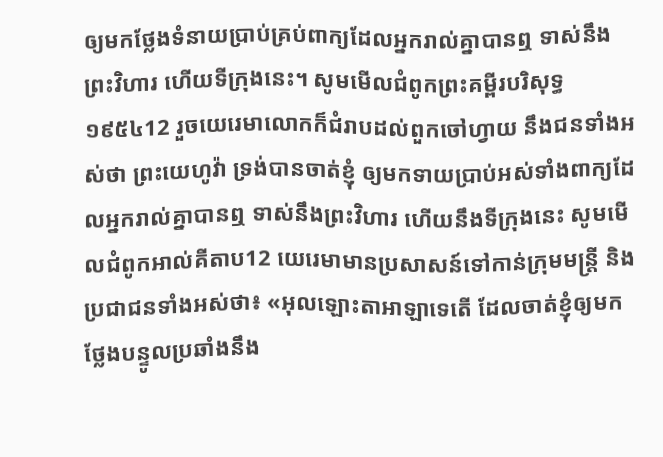ឲ្យមកថ្លែងទំនាយប្រាប់គ្រប់ពាក្យដែលអ្នករាល់គ្នាបានឮ ទាស់នឹងព្រះវិហារ ហើយទីក្រុងនេះ។ សូមមើលជំពូកព្រះគម្ពីរបរិសុទ្ធ ១៩៥៤12 រួចយេរេមាលោកក៏ជំរាបដល់ពួកចៅហ្វាយ នឹងជនទាំងអស់ថា ព្រះយេហូវ៉ា ទ្រង់បានចាត់ខ្ញុំ ឲ្យមកទាយប្រាប់អស់ទាំងពាក្យដែលអ្នករាល់គ្នាបានឮ ទាស់នឹងព្រះវិហារ ហើយនឹងទីក្រុងនេះ សូមមើលជំពូកអាល់គីតាប12 យេរេមាមានប្រសាសន៍ទៅកាន់ក្រុមមន្ត្រី និងប្រជាជនទាំងអស់ថា៖ «អុលឡោះតាអាឡាទេតើ ដែលចាត់ខ្ញុំឲ្យមកថ្លែងបន្ទូលប្រឆាំងនឹង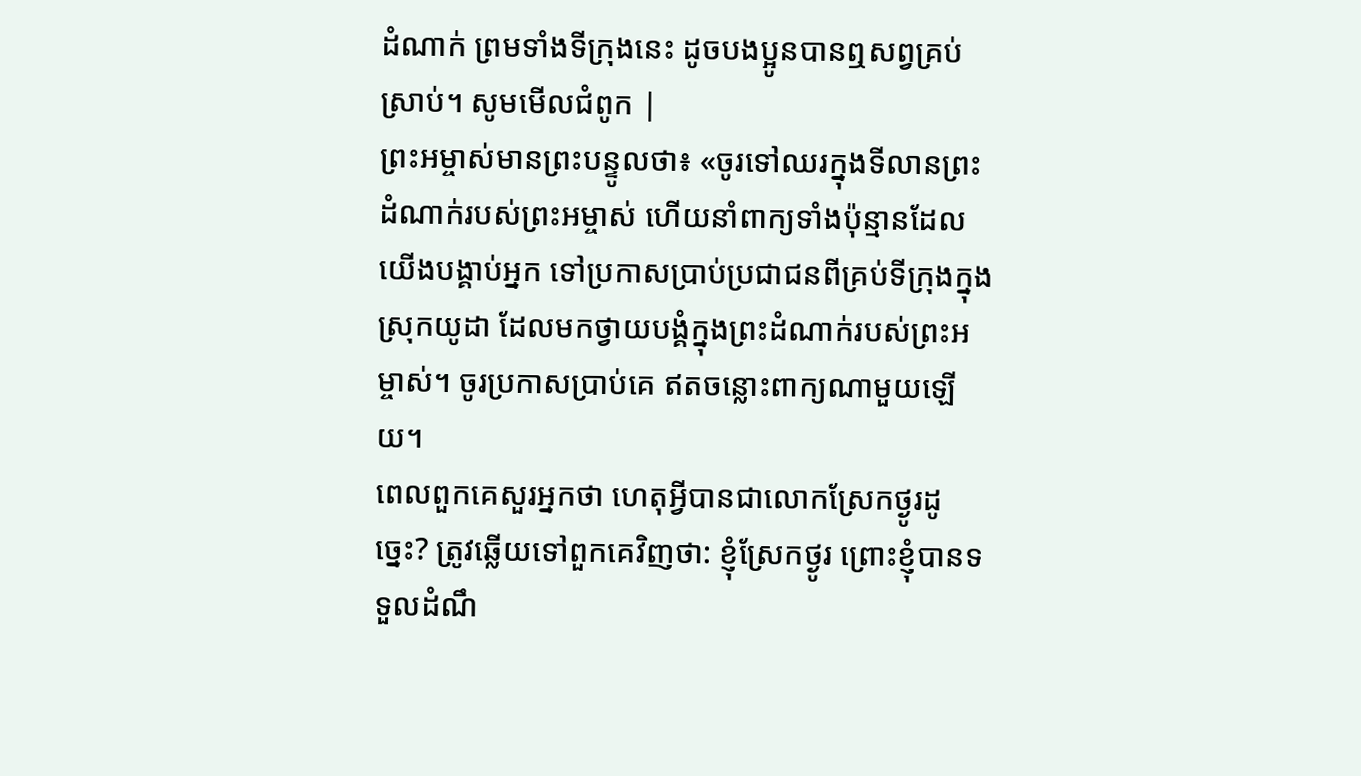ដំណាក់ ព្រមទាំងទីក្រុងនេះ ដូចបងប្អូនបានឮសព្វគ្រប់ស្រាប់។ សូមមើលជំពូក |
ព្រះអម្ចាស់មានព្រះបន្ទូលថា៖ «ចូរទៅឈរក្នុងទីលានព្រះដំណាក់របស់ព្រះអម្ចាស់ ហើយនាំពាក្យទាំងប៉ុន្មានដែលយើងបង្គាប់អ្នក ទៅប្រកាសប្រាប់ប្រជាជនពីគ្រប់ទីក្រុងក្នុងស្រុកយូដា ដែលមកថ្វាយបង្គំក្នុងព្រះដំណាក់របស់ព្រះអម្ចាស់។ ចូរប្រកាសប្រាប់គេ ឥតចន្លោះពាក្យណាមួយឡើយ។
ពេលពួកគេសួរអ្នកថា ហេតុអ្វីបានជាលោកស្រែកថ្ងូរដូច្នេះ? ត្រូវឆ្លើយទៅពួកគេវិញថា: ខ្ញុំស្រែកថ្ងូរ ព្រោះខ្ញុំបានទទួលដំណឹ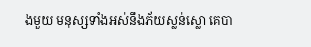ងមួយ មនុស្សទាំងអស់នឹងភ័យស្លន់ស្លោ គេបា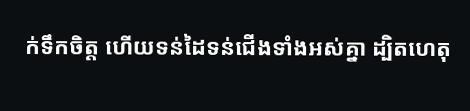ក់ទឹកចិត្ត ហើយទន់ដៃទន់ជើងទាំងអស់គ្នា ដ្បិតហេតុ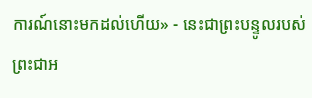ការណ៍នោះមកដល់ហើយ» - នេះជាព្រះបន្ទូលរបស់ព្រះជាអ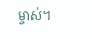ម្ចាស់។